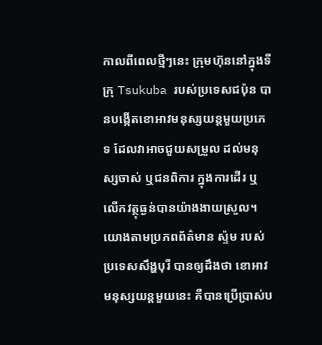កាលពីពេលថ្មីៗនេះ ក្រុមហ៊ុននៅក្នុងទីក្រុ Tsukuba របស់ប្រទេសជប៉ុន បានបង្កើតខោអាវមនុស្សយន្តមួយប្រភេទ ដែលវាអាចជួយសម្រួល ដល់មនុស្សចាស់ ឬជនពិការ ក្នុងការដើរ ឬលើកវត្ថុធ្ងន់បានយ៉ាងងាយស្រួល។
យោងតាមប្រភពព័ត៌មាន ស្ទ៉ម របស់ប្រទេសសឹង្ហបុរី បានឲ្យដឹងថា ខោអាវមនុស្សយន្តមួយនេះ គឺបានប្រើប្រាស់ប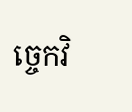ច្ចេកវិ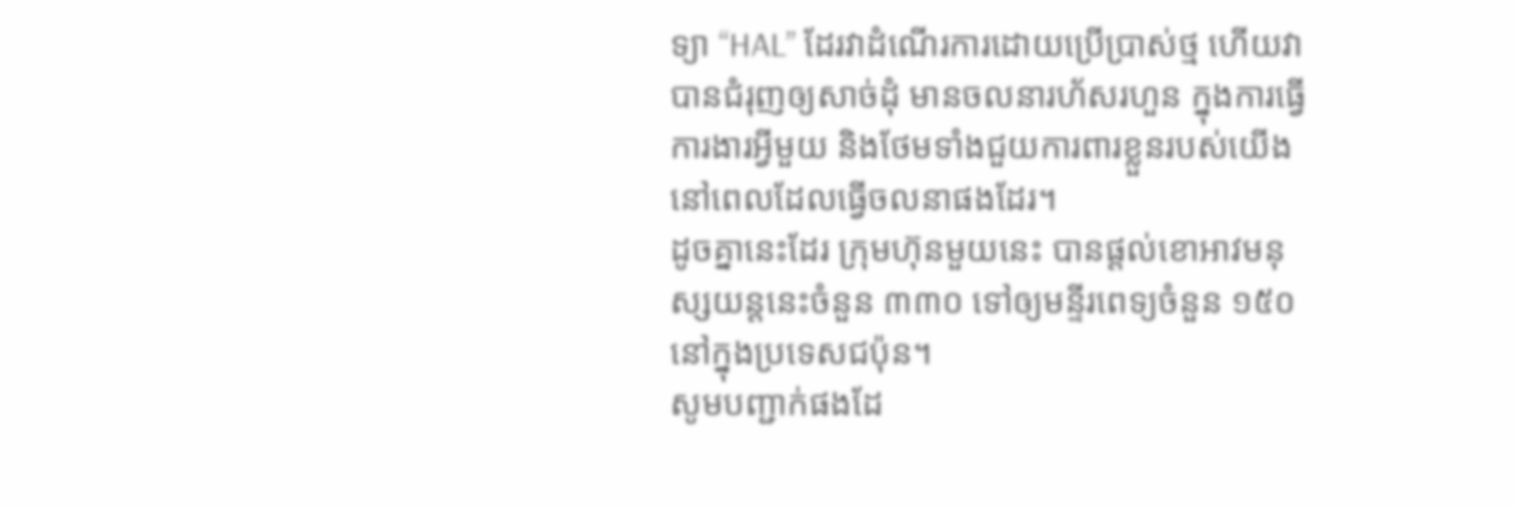ទ្យា “HAL” ដែរវាដំណើរការដោយប្រើប្រាស់ថ្ម ហើយវាបានជំរុញឲ្យសាច់ដុំ មានចលនារហ័សរហួន ក្នុងការធ្វើការងារអ្វីមួយ និងថែមទាំងជួយការពារខ្លួនរបស់យើង នៅពេលដែលធ្វើចលនាផងដែរ។
ដូចគ្នានេះដែរ ក្រុមហ៊ុនមួយនេះ បានផ្តល់ខោអាវមនុស្សយន្តនេះចំនួន ៣៣០ ទៅឲ្យមន្ទីរពេទ្យចំនួន ១៥០ នៅក្នុងប្រទេសជប៉ុន។
សូមបញ្ជាក់ផងដែ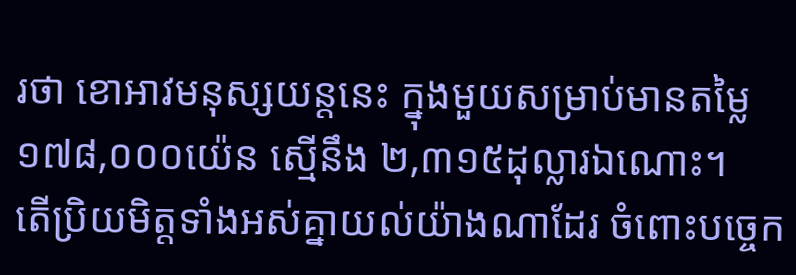រថា ខោអាវមនុស្សយន្តនេះ ក្នុងមួយសម្រាប់មានតម្លៃ ១៧៨,០០០យ៉េន ស្មើនឹង ២,៣១៥ដុល្លារឯណោះ។
តើប្រិយមិត្តទាំងអស់គ្នាយល់យ៉ាងណាដែរ ចំពោះបច្ចេក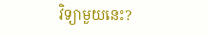វិទ្យាមួយនេះ?